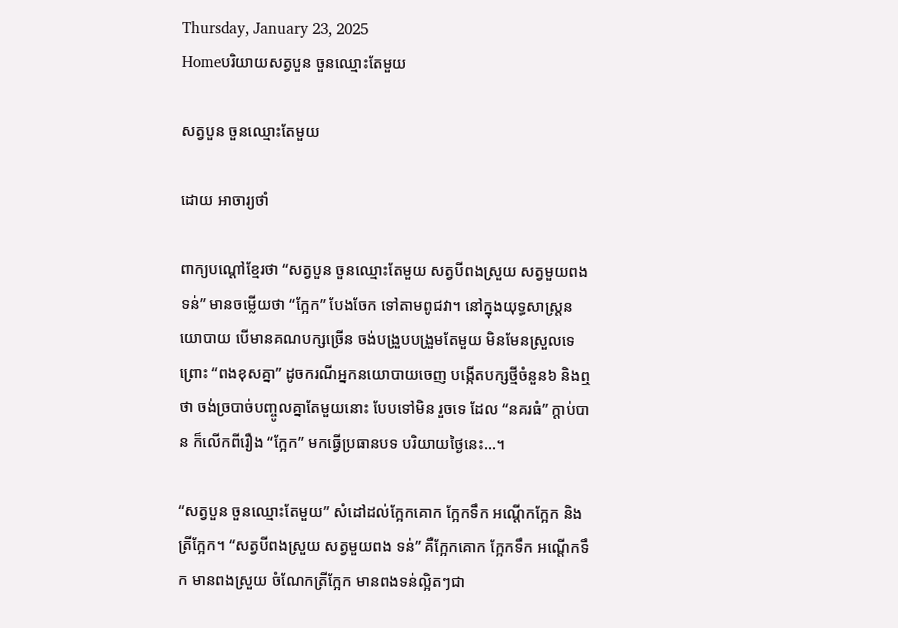Thursday, January 23, 2025
Homeបរិយាយសត្វបួន ចួនឈ្មោះតែមួយ

សត្វបួន ចួនឈ្មោះតែមួយ

ដោយ អាចារ្យថាំ

ពាក្យបណ្តៅខ្មែរថា “សត្វបួន ចួនឈ្មោះតែមួយ សត្វបីពងស្រួយ សត្វមួយពងទន់” មានចម្លើយថា “ក្អែក” បែងចែក ទៅតាមពូជវា។ នៅក្នុងយុទ្ធសាស្ត្រនយោបាយ បើមានគណបក្សច្រើន ចង់បង្រួបបង្រួមតែមួយ មិនមែនស្រួលទេ ព្រោះ “ពងខុសគ្នា” ដូចករណីអ្នកនយោបាយចេញ បង្កើតបក្សថ្មីចំនួន៦ និងឮថា ចង់ច្របាច់បញ្ចូលគ្នាតែមួយនោះ បែបទៅមិន រួចទេ ដែល “នគរធំ” ក្តាប់បាន ក៏លើកពីរឿង “ក្អែក” មកធ្វើប្រធានបទ បរិយាយថ្ងៃនេះ…។

“សត្វបួន ចួនឈ្មោះតែមួយ” សំដៅដល់ក្អែកគោក ក្អែកទឹក អណ្តើកក្អែក និងត្រីក្អែក។ “សត្វបីពងស្រួយ សត្វមួយពង ទន់” គឺក្អែកគោក ក្អែកទឹក អណ្តើកទឹក មានពងស្រួយ ចំណែកត្រីក្អែក មានពងទន់ល្អិតៗជា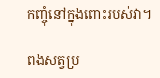កញ្ចុំនៅក្នុងពោះរបស់វា។

ពងសត្វប្រ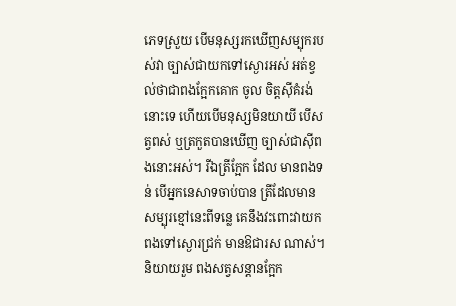ភេទស្រួយ បើមនុស្សរកឃើញសម្បុករបស់វា ច្បាស់ជាយកទៅស្ងោរអស់ អត់ខ្វល់ថាជាពងក្អែកគោក ចូល ចិត្តស៊ីគំរង់នោះទេ ហើយបើមនុស្សមិនយាយី បើសត្វពស់ ឬត្រកួតបានឃើញ ច្បាស់ជាស៊ីពងនោះអស់។ រីឯត្រីក្អែក ដែល មានពងទន់ បើអ្នកនេសាទចាប់បាន ត្រីដែលមានសម្បុរខ្មៅនេះពីទន្លេ គេនឹងវះពោះវាយកពងទៅស្ងោរជ្រក់ មានឱជារស ណាស់។ និយាយរួម ពងសត្វសន្តានក្អែក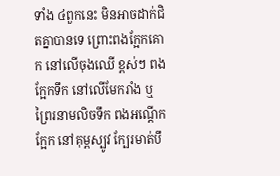ទាំង ៤ពួកនេះ មិនអាចដាក់ជិតគ្នាបានទេ ព្រោះពងក្អែកគោក នៅលើចុងឈើ ខ្ពស់ៗ ពងក្អែកទឹក នៅលើមែករាំង ឬព្រៃរនាមលិចទឹក ពងអណ្តើកក្អែក នៅគុម្ពស្បូវ ក្បែរមាត់បឹ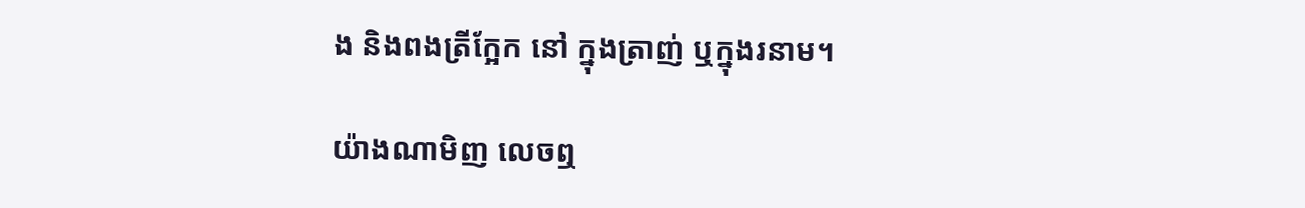ង និងពងត្រីក្អែក នៅ ក្នុងត្រាញ់ ឬក្នុងរនាម។

យ៉ាងណាមិញ លេចឮ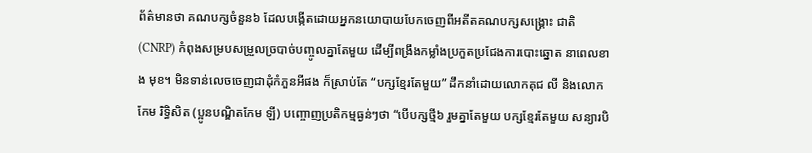ព័ត៌មានថា គណបក្សចំនួន៦ ដែលបង្កើតដោយអ្នកនយោបាយបែកចេញពីអតីតគណបក្សសង្គ្រោះ ជាតិ (CNRP) កំពុងសម្របសម្រួលច្របាច់បញ្ចូលគ្នាតែមួយ ដើម្បីពង្រឹងកម្លាំងប្រកួតប្រជែងការបោះឆ្នោត នាពេលខាង មុខ។ មិនទាន់លេចចេញជាដុំកំភួនអីផង ក៏ស្រាប់តែ “បក្សខ្មែរតែមួយ” ដឹកនាំដោយលោកគុជ លី និងលោកកែម រិទ្ធិសិត (ប្អូនបណ្ឌិតកែម ឡី) បញ្ចោញប្រតិកម្មធ្ងន់ៗថា “បើបក្សថ្មី៦ រួមគ្នាតែមួយ បក្សខ្មែរតែមួយ សន្យារបិ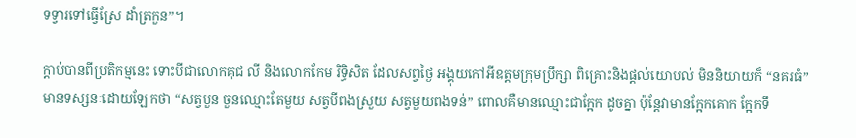ទទ្វារទៅធ្វើស្រែ ដាំត្រកួន”។

ក្តាប់បានពីប្រតិកម្មនេះ ទោះបីជាលោកគុជ លី និងលោកកែម រិទ្ធិសិត ដែលសព្វថ្ងៃ អង្គុយកៅអីឧត្តមក្រុមប្រឹក្សា ពិគ្រោះនិងផ្តល់យោបល់ មិននិយាយក៏ “នគរធំ” មានទស្សនៈដោយឡែកថា “សត្វបួន ចួនឈ្មោះតែមួយ សត្វបីពងស្រួយ សត្វមួយពងទន់” ពោលគឺមានឈ្មោះជាក្អែក ដូចគ្នា ប៉ុន្តែវាមានក្អែកគោក ក្អែកទឹ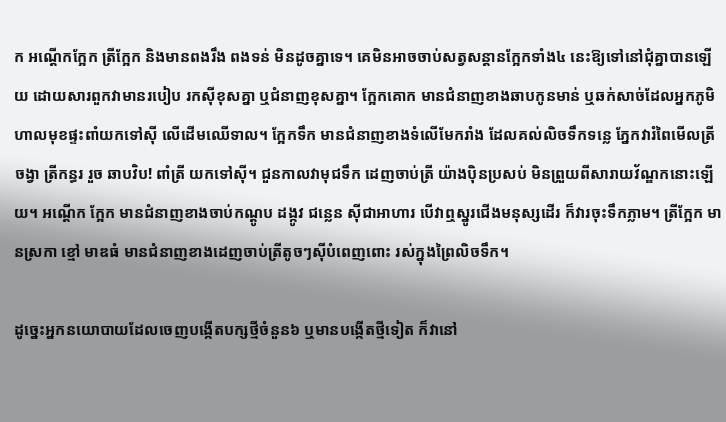ក អណ្តើកក្អែក ត្រីក្អែក និងមានពងរឹង ពងទន់ មិនដូចគ្នាទេ។ គេមិនអាចចាប់សត្វសន្តានក្អែកទាំង៤ នេះឱ្យទៅនៅជុំគ្នាបានឡើយ ដោយសារពួកវាមានរបៀប រកស៊ីខុសគ្នា ឬជំនាញខុសគ្នា។ ក្អែកគោក មានជំនាញខាងឆាបកូនមាន់ ឬឆក់សាច់ដែលអ្នកភូមិហាលមុខផ្ទះពាំយកទៅស៊ី លើដើមឈើទាល។ ក្អែកទឹក មានជំនាញខាងទំលើមែករាំង ដែលគល់លិចទឹកទន្លេ ភ្នែកវារំពៃមើលត្រីចង្វា ត្រីកន្ធរ រួច ឆាបវិប! ពាំត្រី យកទៅស៊ី។ ជួនកាលវាមុជទឹក ដេញចាប់ត្រី យ៉ាងប៉ិនប្រសប់ មិនព្រួយពីសារាយវ័ណ្ឌកនោះឡើយ។ អណ្តើក ក្អែក មានជំនាញខាងចាប់កណ្តូប ដង្កូវ ជន្លេន ស៊ីជាអាហារ បើវាឮស្នូរជើងមនុស្សដើរ ក៏វារចុះទឹកភ្លាម។ ត្រីក្អែក មានស្រកា ខ្មៅ មាឌធំ មានជំនាញខាងដេញចាប់ត្រីតូចៗស៊ីបំពេញពោះ រស់ក្នុងព្រៃលិចទឹក។

ដូច្នេះអ្នកនយោបាយដែលចេញបង្កើតបក្សថ្មីចំនួន៦ ឬមានបង្កើតថ្មីទៀត ក៏វានៅ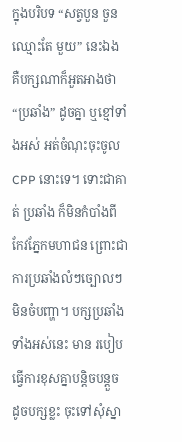ក្នុងបរិបទ “សត្វបួន ចួនឈ្មោះតែ មួយ” នេះឯង គឺបក្សណាក៏អួតអាងថា “ប្រឆាំង” ដូចគ្នា ឬខ្មៅទាំងអស់ អត់ចំណុះចុះចូល CPP នោះទេ។ ទោះជាគាត់ ប្រឆាំង ក៏មិនកំបាំងពីកែវភ្នែកមហាជន ព្រោះជាការប្រឆាំងលំៗច្បោលៗ មិនចំបញ្ហា។ បក្សប្រឆាំងទាំងអស់នេះ មាន របៀបធ្វើការខុសគ្នាបន្តិចបន្តួច ដូចបក្សខ្លះ ចុះទៅសុំស្នា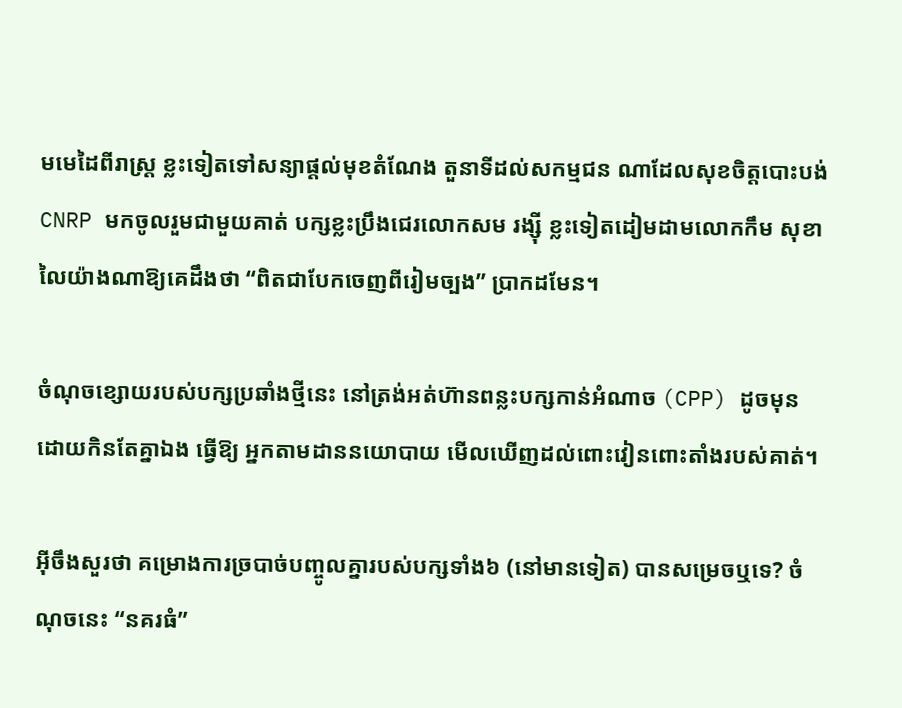មមេដៃពីរាស្ត្រ ខ្លះទៀតទៅសន្យាផ្តល់មុខតំណែង តួនាទីដល់សកម្មជន ណាដែលសុខចិត្តបោះបង់ CNRP មកចូលរួមជាមួយគាត់ បក្សខ្លះប្រឹងជេរលោកសម រង្ស៊ី ខ្លះទៀតដៀមដាមលោកកឹម សុខា លៃយ៉ាងណាឱ្យគេដឹងថា “ពិតជាបែកចេញពីរៀមច្បង” ប្រាកដមែន។

ចំណុចខ្សោយរបស់បក្សប្រឆាំងថ្មីនេះ នៅត្រង់អត់ហ៊ានពន្លះបក្សកាន់អំណាច (CPP) ដូចមុន ដោយកិនតែគ្នាឯង ធ្វើឱ្យ អ្នកតាមដាននយោបាយ មើលឃើញដល់ពោះវៀនពោះតាំងរបស់គាត់។

អ៊ីចឹងសួរថា គម្រោងការច្របាច់បញ្ចូលគ្នារបស់បក្សទាំង៦ (នៅមានទៀត) បានសម្រេចឬទេ? ចំណុចនេះ “នគរធំ”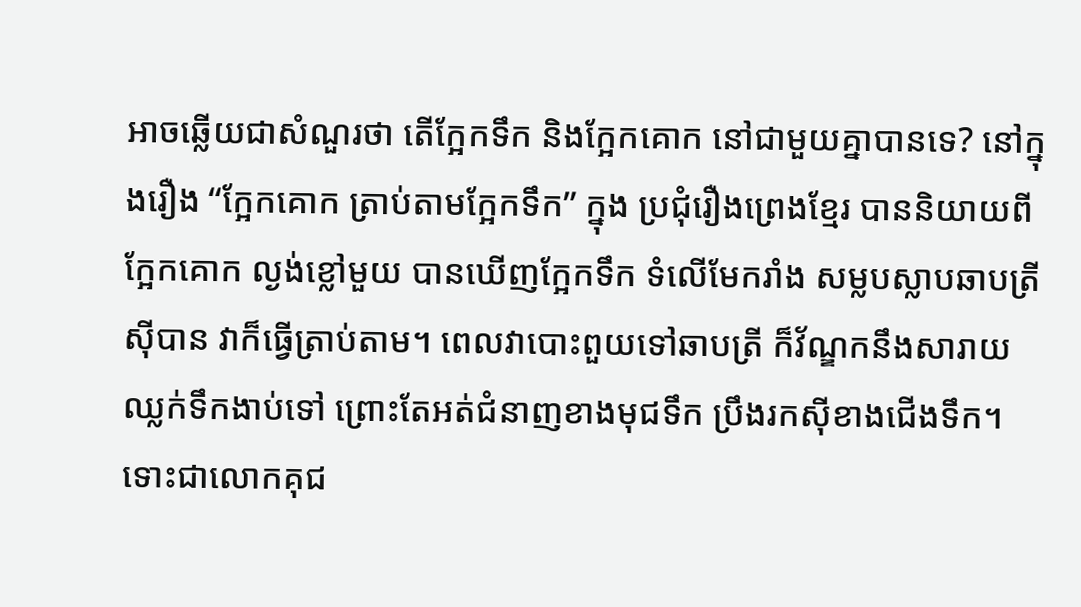អាចឆ្លើយជាសំណួរថា តើក្អែកទឹក និងក្អែកគោក នៅជាមួយគ្នាបានទេ? នៅក្នុងរឿង “ក្អែកគោក ត្រាប់តាមក្អែកទឹក” ក្នុង ប្រជុំរឿងព្រេងខ្មែរ បាននិយាយពីក្អែកគោក ល្ងង់ខ្លៅមួយ បានឃើញក្អែកទឹក ទំលើមែករាំង សម្លបស្លាបឆាបត្រីស៊ីបាន វាក៏ធ្វើត្រាប់តាម។ ពេលវាបោះពួយទៅឆាបត្រី ក៏វ័ណ្ឌកនឹងសារាយ ឈ្លក់ទឹកងាប់ទៅ ព្រោះតែអត់ជំនាញខាងមុជទឹក ប្រឹងរកស៊ីខាងជើងទឹក។ ទោះជាលោកគុជ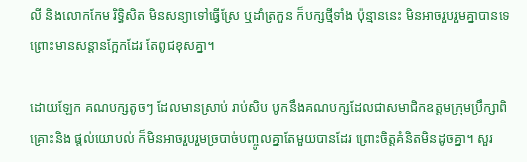លី និងលោកកែម រិទ្ធិសិត មិនសន្យាទៅធ្វើស្រែ ឬដាំត្រកួន ក៏បក្សថ្មីទាំង ប៉ុន្មាននេះ មិនអាចរួបរួមគ្នាបានទេ ព្រោះមានសន្តានក្អែកដែរ តែពូជខុសគ្នា។

ដោយឡែក គណបក្សតូចៗ ដែលមានស្រាប់ រាប់សិប បូកនឹងគណបក្សដែលជាសមាជិកឧត្តមក្រុមប្រឹក្សាពិគ្រោះនិង ផ្តល់យោបល់ ក៏មិនអាចរួបរួមច្របាច់បញ្ចូលគ្នាតែមួយបានដែរ ព្រោះចិត្តគំនិតមិនដូចគ្នា។ សួរ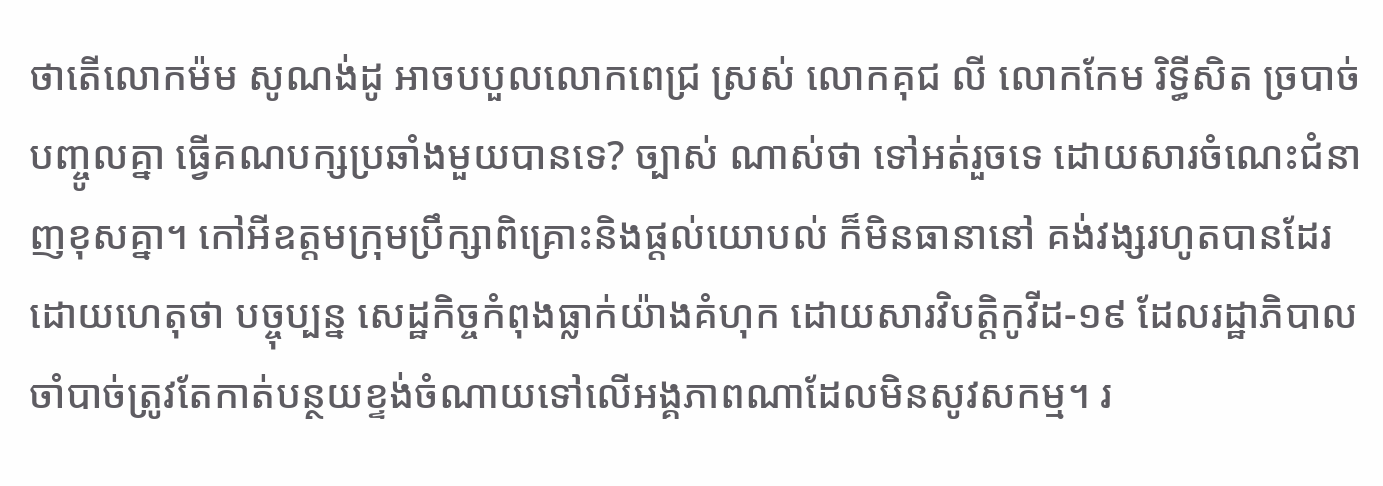ថាតើលោកម៉ម សូណង់ដូ អាចបបួលលោកពេជ្រ ស្រស់ លោកគុជ លី លោកកែម រិទ្ធីសិត ច្របាច់បញ្ចូលគ្នា ធ្វើគណបក្សប្រឆាំងមួយបានទេ? ច្បាស់ ណាស់ថា ទៅអត់រួចទេ ដោយសារចំណេះជំនាញខុសគ្នា។ កៅអីឧត្តមក្រុមប្រឹក្សាពិគ្រោះនិងផ្តល់យោបល់ ក៏មិនធានានៅ គង់វង្សរហូតបានដែរ ដោយហេតុថា បច្ចុប្បន្ន សេដ្ឋកិច្ចកំពុងធ្លាក់យ៉ាងគំហុក ដោយសារវិបត្តិកូវីដ-១៩ ដែលរដ្ឋាភិបាល ចាំបាច់ត្រូវតែកាត់បន្ថយខ្ទង់ចំណាយទៅលើអង្គភាពណាដែលមិនសូវសកម្ម។ រ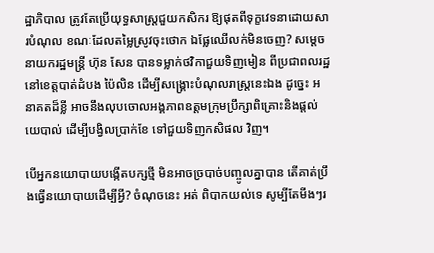ដ្ឋាភិបាល ត្រូវតែប្រើយុទ្ធសាស្ត្រជួយកសិករ ឱ្យផុតពីទុក្ខវេទនាដោយសារបំណុល ខណៈដែលតម្លៃស្រូវចុះថោក ឯផ្លែឈើលក់មិនចេញ? សម្តេចនាយករដ្ឋមន្ត្រី ហ៊ុន សែន បានទម្លាក់ថវិកាជួយទិញមៀន ពីប្រជាពលរដ្ឋនៅខេត្តបាត់ដំបង ប៉ៃលិន ដើម្បីសង្គ្រោះបំណុលរាស្ត្រនេះឯង ដូច្នេះ អនាគតដ៏ខ្លី អាចនឹងលុបចោលអង្គភាពឧត្តមក្រុមប្រឹក្សាពិគ្រោះនិងផ្តល់យេបាល់ ដើម្បីបង្វិលប្រាក់ខែ ទៅជួយទិញកសិផល វិញ។

បើអ្នកនយោបាយបង្កើតបក្សថ្មី មិនអាចច្របាច់បញ្ចូលគ្នាបាន តើគាត់ប្រឹងធ្វើនយោបាយដើម្បីអ្វី? ចំណុចនេះ អត់ ពិបាកយល់ទេ សូម្បីតែមីងៗរ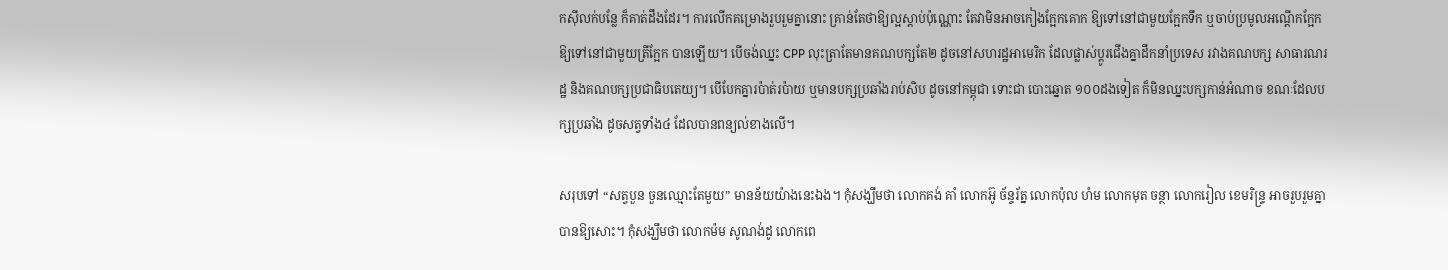កស៊ីលក់បន្លែ ក៏គាត់ដឹងដែរ។ ការលើកគម្រោងរួបរួមគ្នានោះ គ្រាន់តែថាឱ្យល្អស្តាប់ប៉ុណ្ណោះ តែវាមិនអាចកៀងក្អែកគោក ឱ្យទៅនៅជាមួយក្អែកទឹក ឬចាប់ប្រមូលអណ្តើកក្អែក ឱ្យទៅនៅជាមួយត្រីក្អែក បានឡើយ។ បើចង់ឈ្នះ CPP លុះត្រាតែមានគណបក្សតែ២ ដូចនៅសហរដ្ឋអាមេរិក ដែលផ្លាស់ប្តូរជើងគ្នាដឹកនាំប្រទេស រវាងគណបក្ស សាធារណរដ្ឋ និងគណបក្សប្រជាធិបតេយ្យ។ បើបែកគ្នារប៉ាត់រប៉ាយ ឬមានបក្សប្រឆាំងរាប់សិប ដូចនៅកម្ពុជា ទោះជា បោះឆ្នោត ១០០ដងទៀត ក៏មិនឈ្នះបក្សកាន់អំណាច ខណៈដែលបក្សប្រឆាំង ដូចសត្វទាំង៤ ដែលបានពន្យល់ខាងលើ។

សរុបទៅ “សត្វបួន ចួនឈ្មោះតែមួយ” មានន័យយ៉ាងនេះឯង។ កុំសង្ឃឹមថា លោកគង់ គាំ លោកអ៊ូ ច័ន្ទរ័ត្ន លោកប៉ុល ហំម លោកមុត ចន្ថា លោករៀល ខេមរិន្ទ្រ អាចរួបរួមគ្នាបានឱ្យសោះ។ កុំសង្ឃឹមថា លោកម៉ម សូណង់ដូ លោកពេ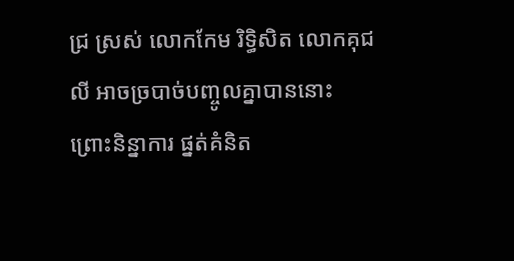ជ្រ ស្រស់ លោកកែម រិទ្ធិសិត លោកគុជ លី អាចច្របាច់បញ្ចូលគ្នាបាននោះ ព្រោះនិន្នាការ ផ្នត់គំនិត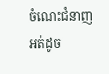ចំណេះជំនាញអត់ដូច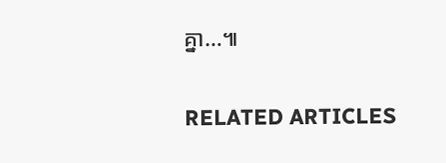គ្នា…៕

RELATED ARTICLES